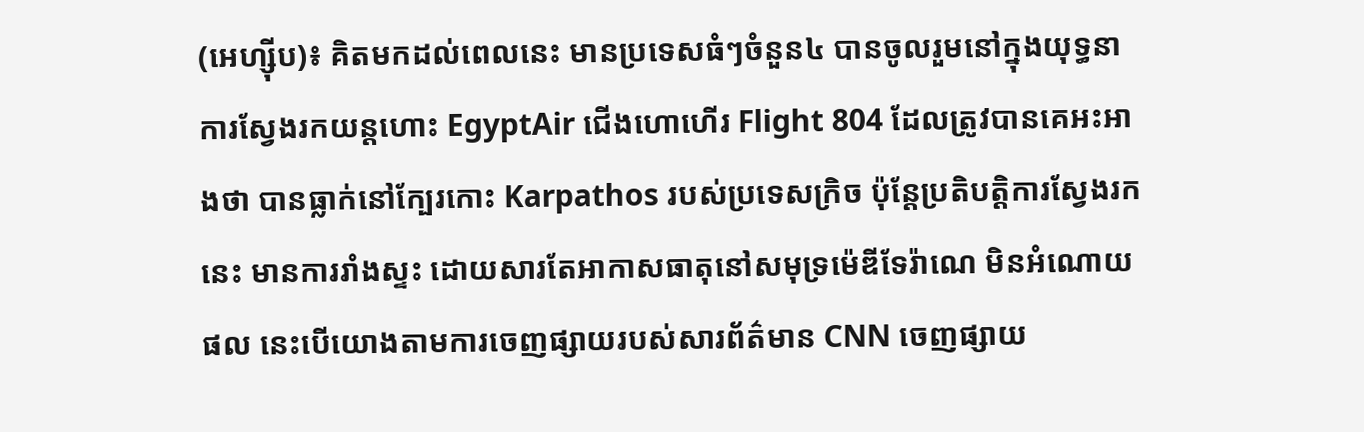(អេហ្ស៊ីប)៖ គិតមកដល់ពេលនេះ មានប្រទេសធំៗចំនួន៤ បានចូលរួមនៅក្នុងយុទ្ធនាការស្វែងរកយន្តហោះ EgyptAir ជើងហោហើរ Flight 804 ដែលត្រូវបានគេអះអាងថា បានធ្លាក់នៅក្បែរកោះ Karpathos របស់ប្រទេសក្រិច ប៉ុន្តែប្រតិបត្តិការស្វែងរកនេះ មានការរាំងស្ទះ ដោយសារតែអាកាសធាតុនៅសមុទ្រម៉េឌីទែរ៉ាណេ មិនអំណោយផល នេះបើយោងតាមការចេញផ្សាយរបស់សារព័ត៌មាន CNN ចេញផ្សាយ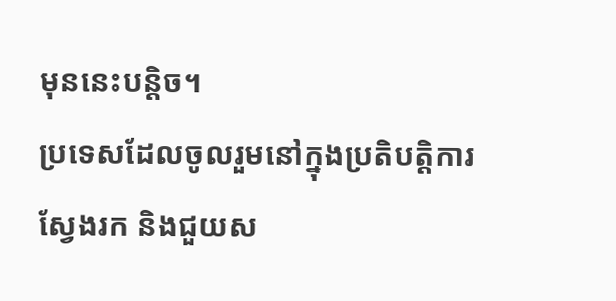មុននេះបន្តិច។
ប្រទេសដែលចូលរួមនៅក្នុងប្រតិបត្តិការស្វែងរក និងជួយស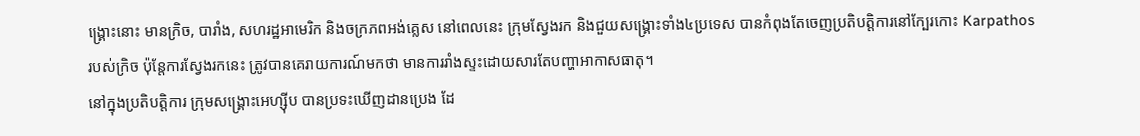ង្គ្រោះនោះ មានក្រិច, បារាំង, សហរដ្ឋអាមេរិក និងចក្រភពអង់គ្លេស នៅពេលនេះ ក្រុមស្វែងរក និងជួយសង្គ្រោះទាំង៤ប្រទេស បានកំពុងតែចេញប្រតិបត្តិការនៅក្បែរកោះ Karpathos របស់ក្រិច ប៉ុន្តែការស្វែងរកនេះ ត្រូវបានគេរាយការណ៍មកថា មានការរាំងស្ទះដោយសារតែបញ្ហាអាកាសធាតុ។
នៅក្នុងប្រតិបត្តិការ ក្រុមសង្គ្រោះអេហ្ស៊ីប បានប្រទះឃើញដានប្រេង ដែ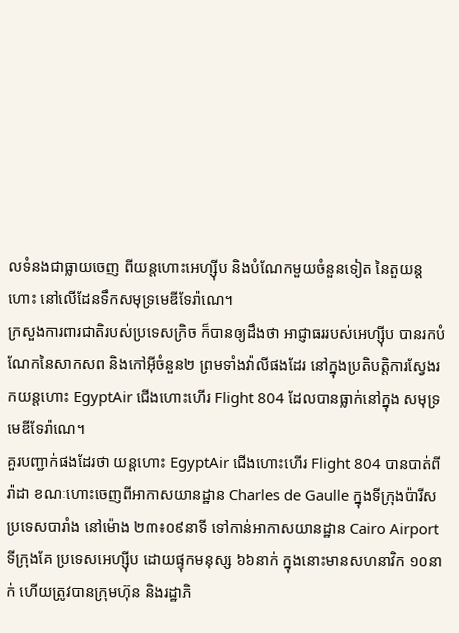លទំនងជាធ្លាយចេញ ពីយន្តហោះអេហ្ស៊ីប និងបំណែកមួយចំនួនទៀត នៃតួយន្តហោះ នៅលើដែនទឹកសមុទ្រមេឌីទែរ៉ាណេ។
ក្រសួងការពារជាតិរបស់ប្រទេសក្រិច ក៏បានឲ្យដឹងថា អាជ្ញាធររបស់អេហ្ស៊ីប បានរកបំណែកនៃសាកសព និងកៅអ៊ីចំនួន២ ព្រមទាំងវ៉ាលីផងដែរ នៅក្នុងប្រតិបត្តិការស្វែងរកយន្តហោះ EgyptAir ជើងហោះហើរ Flight 804 ដែលបានធ្លាក់នៅក្នុង សមុទ្រមេឌីទែរ៉ាណេ។
គួរបញ្ជាក់ផងដែរថា យន្តហោះ EgyptAir ជើងហោះហើរ Flight 804 បានបាត់ពីរ៉ាដា ខណៈហោះចេញពីអាកាសយានដ្ឋាន Charles de Gaulle ក្នុងទីក្រុងប៉ារីស ប្រទេសបារាំង នៅម៉ោង ២៣៖០៩នាទី ទៅកាន់អាកាសយានដ្ឋាន Cairo Airport ទីក្រុងគែ ប្រទេសអេហ្ស៊ីប ដោយផ្ទុកមនុស្ស ៦៦នាក់ ក្នុងនោះមានសហនាវិក ១០នាក់ ហើយត្រូវបានក្រុមហ៊ុន និងរដ្ឋាភិ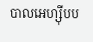បាលអេហ្ស៊ីបប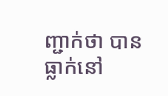ញ្ជាក់ថា បានធ្លាក់នៅ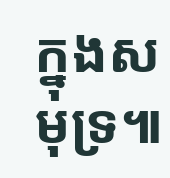ក្នុងសមុទ្រ៕